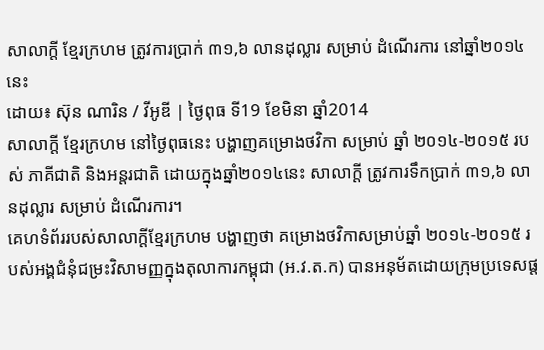សាលាក្តី ខ្មែរក្រហម ត្រូវការប្រាក់ ៣១,៦ លានដុល្លារ សម្រាប់ ដំណើរការ នៅឆ្នាំ២០១៤ នេះ
ដោយ៖ ស៊ុន ណារិន / វីអូឌី | ថ្ងៃពុធ ទី19 ខែមិនា ឆ្នាំ2014
សាលាក្តី ខ្មែរក្រហម នៅថ្ងៃពុធនេះ បង្ហាញគម្រោងថវិកា សម្រាប់ ឆ្នាំ ២០១៤-២០១៥ របស់ ភាគីជាតិ និងអន្តរជាតិ ដោយក្នុងឆ្នាំ២០១៤នេះ សាលាក្តី ត្រូវការទឹកប្រាក់ ៣១,៦ លានដុល្លារ សម្រាប់ ដំណើរការ។
គេហទំព័ររបស់សាលាក្តីខ្មែរក្រហម បង្ហាញថា គម្រោងថវិកាសម្រាប់ឆ្នាំ ២០១៤-២០១៥ របស់អង្គជំនុំជម្រះវិសាមញ្ញក្នុងតុលាការកម្ពុជា (អ.វ.ត.ក) បានអនុម័តដោយក្រុមប្រទេសផ្ត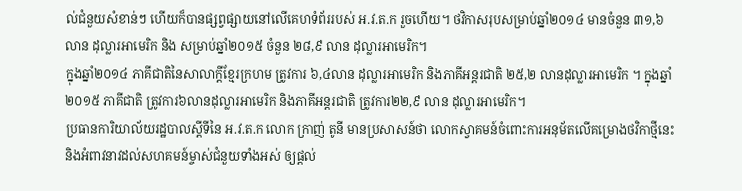ល់ជំនួយសំខាន់ៗ ហើយក៏បានផ្សព្វផ្សាយនៅលើគេហទំព័ររបស់ អ.វ.ត.ក រួចហើយ។ ថវិកាសរុបសម្រាប់ឆ្នាំ២០១៤ មានចំនួន ៣១,៦ លាន ដុល្លារអាមេរិក និង សម្រាប់ឆ្នាំ២០១៥ ចំនួន ២៨,៩ លាន ដុល្លារអាមេរិក។
ក្នុងឆ្នាំ២០១៤ ភាគីជាតិនៃសាលាក្តីខ្មែរក្រហម ត្រូវការ ៦,៤លាន ដុល្លារអាមេរិក និងភាគីអន្តរជាតិ ២៥,២ លានដុល្លារអាមេរិក ។ ក្នុងឆ្នាំ២០១៥ ភាគីជាតិ ត្រូវការ៦លានដុល្លារអាមេរិក និងភាគីអន្តរជាតិ ត្រូវការ២២,៩ លាន ដុល្លារអាមេរិក។
ប្រធានការិយាល័យរដ្ឋបាលស្តីទីនៃ អ.វ.ត.ក លោក ក្រាញ់ តូនី មានប្រសាសន៍ថា លោកស្វាគមន៍ចំពោះការអនុម័តលើគម្រោងថវិកាថ្មីនេះ និងអំពាវនាវដល់សហគមន៍ម្ចាស់ជំនួយទាំងអស់ ឲ្យផ្តល់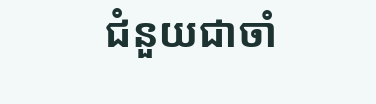ជំនួយជាចាំ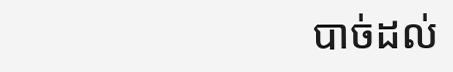បាច់ដល់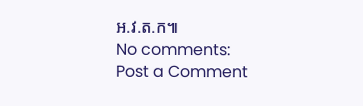អ.វ.ត.ក៕
No comments:
Post a Comment